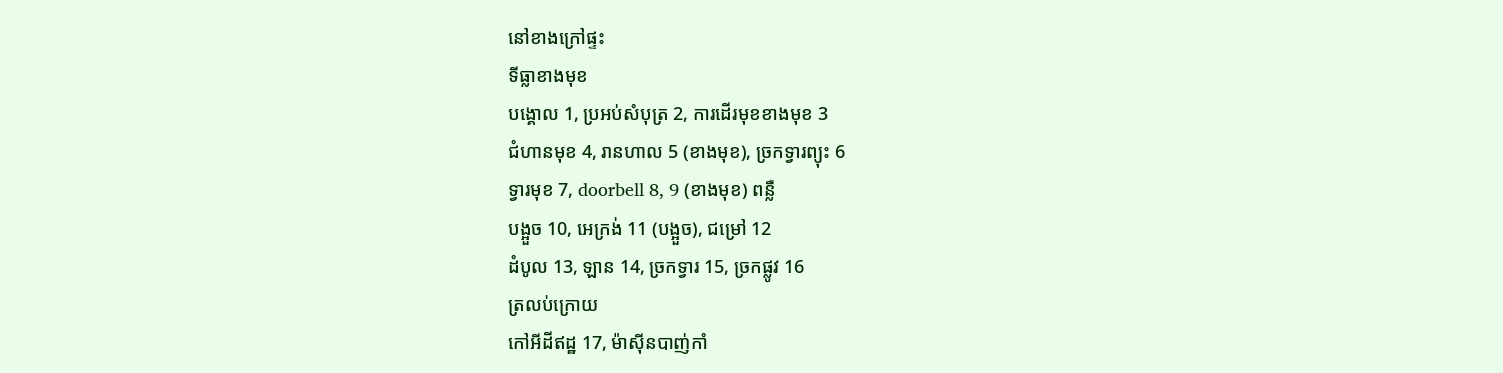នៅខាងក្រៅផ្ទះ
ទីធ្លាខាងមុខ
បង្គោល 1, ប្រអប់សំបុត្រ 2, ការដើរមុខខាងមុខ 3
ជំហានមុខ 4, រានហាល 5 (ខាងមុខ), ច្រកទ្វារព្យុះ 6
ទ្វារមុខ 7, doorbell 8, 9 (ខាងមុខ) ពន្លឺ
បង្អួច 10, អេក្រង់ 11 (បង្អួច), ជម្រៅ 12
ដំបូល 13, ឡាន 14, ច្រកទ្វារ 15, ច្រកផ្លូវ 16
ត្រលប់ក្រោយ
កៅអីដីឥដ្ឋ 17, ម៉ាស៊ីនបាញ់កាំ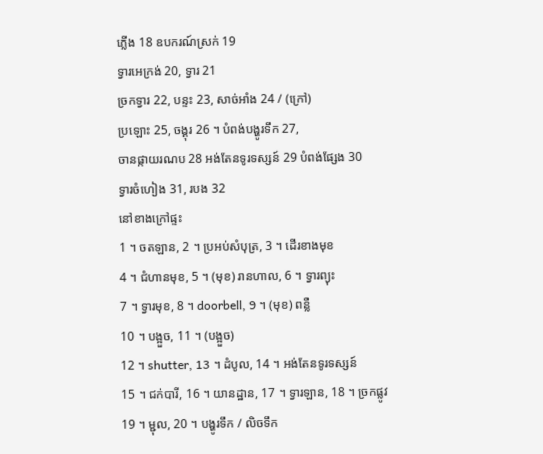ភ្លើង 18 ឧបករណ៍ស្រក់ 19
ទ្វារអេក្រង់ 20, ទ្វារ 21
ច្រកទ្វារ 22, បន្ទះ 23, សាច់អាំង 24 / (ក្រៅ)
ប្រឡោះ 25, ចង្គុរ 26 ។ បំពង់បង្ហូរទឹក 27,
ចានផ្កាយរណប 28 អង់តែនទូរទស្សន៍ 29 បំពង់ផ្សែង 30
ទ្វារចំហៀង 31, របង 32
នៅខាងក្រៅផ្ទះ
1 ។ ចតឡាន, 2 ។ ប្រអប់សំបុត្រ, 3 ។ ដើរខាងមុខ
4 ។ ជំហានមុខ, 5 ។ (មុខ) រានហាល, 6 ។ ទ្វារព្យុះ
7 ។ ទ្វារមុខ, 8 ។ doorbell, 9 ។ (មុខ) ពន្លឺ
10 ។ បង្អួច, 11 ។ (បង្អួច)
12 ។ shutter, 13 ។ ដំបូល, 14 ។ អង់តែនទូរទស្សន៍
15 ។ ជក់បារី, 16 ។ យានដ្ឋាន, 17 ។ ទ្វារឡាន, 18 ។ ច្រកផ្លូវ
19 ។ ម្ជុល, 20 ។ បង្ហូរទឹក / លិចទឹក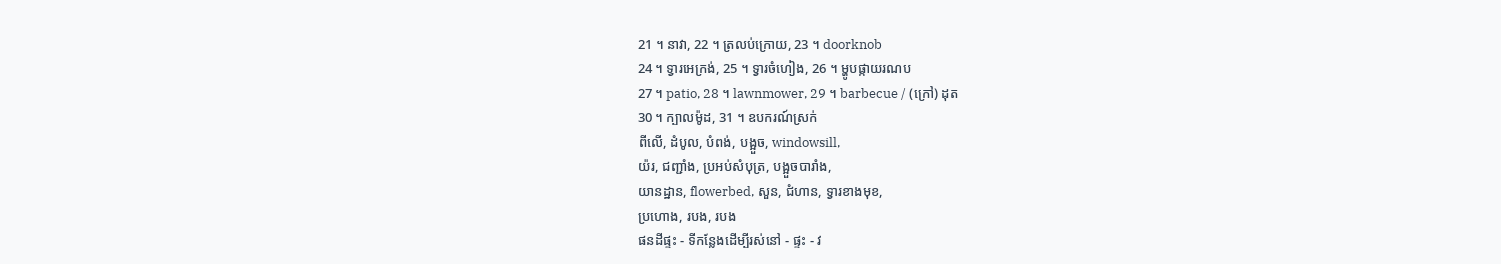21 ។ នាវា, 22 ។ ត្រលប់ក្រោយ, 23 ។ doorknob
24 ។ ទ្វារអេក្រង់, 25 ។ ទ្វារចំហៀង, 26 ។ ម្ហូបផ្កាយរណប
27 ។ patio, 28 ។ lawnmower, 29 ។ barbecue / (ក្រៅ) ដុត
30 ។ ក្បាលម៉ូដ, 31 ។ ឧបករណ៍ស្រក់
ពីលើ, ដំបូល, បំពង់, បង្អួច, windowsill,
យ៉រ, ជញ្ជាំង, ប្រអប់សំបុត្រ, បង្អួចបារាំង,
យានដ្ឋាន, flowerbed, សួន, ជំហាន, ទ្វារខាងមុខ,
ប្រហោង, របង, របង
ផនដីផ្ទះ - ទីកន្លែងដើម្បីរស់នៅ - ផ្ទះ - វ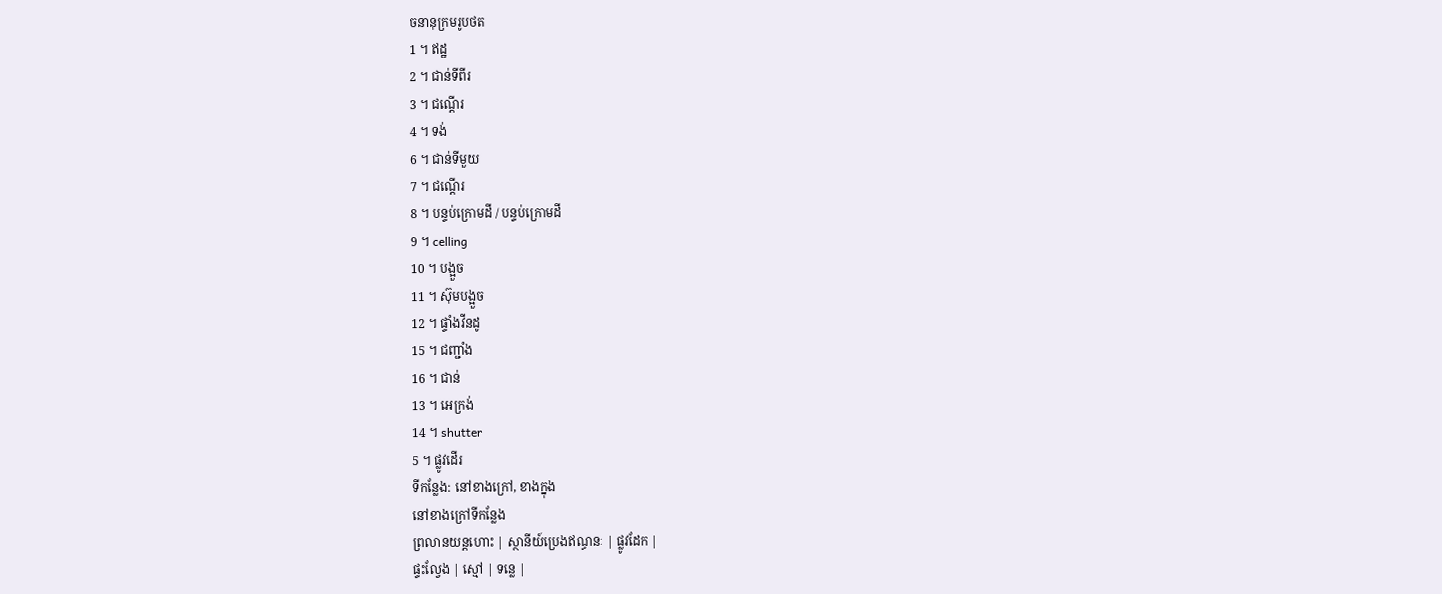ចនានុក្រមរូបថត
1 ។ ឥដ្ឋ
2 ។ ជាន់ទីពីរ
3 ។ ជណ្តើរ
4 ។ ទង់
6 ។ ជាន់ទីមួយ
7 ។ ជណ្តើរ
8 ។ បន្ទប់ក្រោមដី / បន្ទប់ក្រោមដី
9 ។ celling
10 ។ បង្អួច
11 ។ ស៊ុមបង្អួច
12 ។ ផ្ទាំងវីនដូ
15 ។ ជញ្ជាំង
16 ។ ជាន់
13 ។ អេក្រង់
14 ។ shutter
5 ។ ផ្លូវដើរ
ទីកន្លែង: នៅខាងក្រៅ, ខាងក្នុង
នៅខាងក្រៅទីកន្លែង
ព្រលានយន្តហោះ | ស្ថានីយ៍ប្រេងឥណ្ធនៈ | ផ្លូវដែក |
ផ្ទះល្វែង | ស្មៅ | ទន្លេ |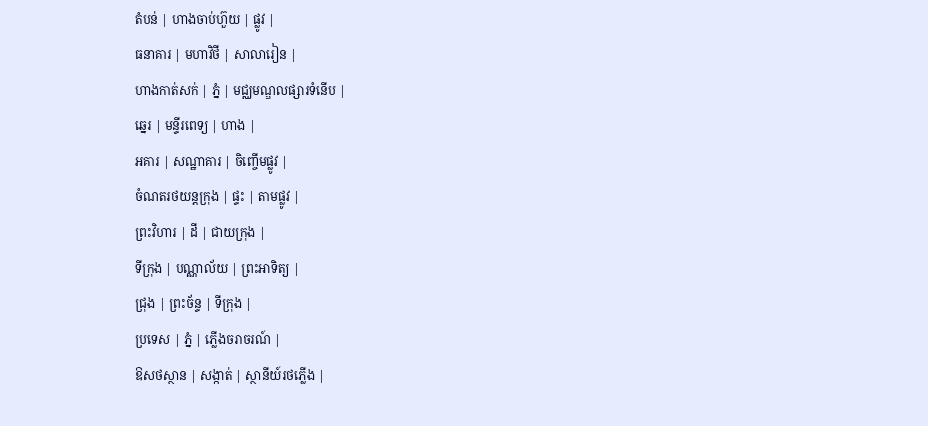តំបន់ | ហាងចាប់ហ៊ួយ | ផ្លូវ |
ធនាគារ | មហាវិថី | សាលារៀន |
ហាងកាត់សក់ | ភ្នំ | មជ្ឈមណ្ឌលផ្សារទំនើប |
ឆ្នេរ | មន្ទីរពេទ្យ | ហាង |
អគារ | សណ្ឋាគារ | ចិញ្ចើមផ្លូវ |
ចំណតរថយន្តក្រុង | ផ្ទះ | តាមផ្លូវ |
ព្រះវិហារ | ដី | ជាយក្រុង |
ទីក្រុង | បណ្ណាល័យ | ព្រះអាទិត្យ |
ជ្រុង | ព្រះច័ន្ទ | ទីក្រុង |
ប្រទេស | ភ្នំ | ភ្លើងចរាចរណ៍ |
ឱសថស្ថាន | សង្កាត់ | ស្ថានីយ៍រថភ្លើង |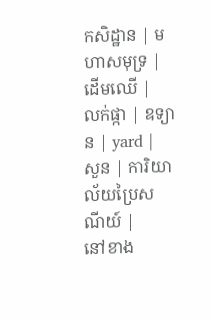កសិដ្ឋាន | មហាសមុទ្រ | ដើមឈើ |
លក់ផ្កា | ឧទ្យាន | yard |
សួន | ការិយាល័យប្រៃសណីយ៍ |
នៅខាង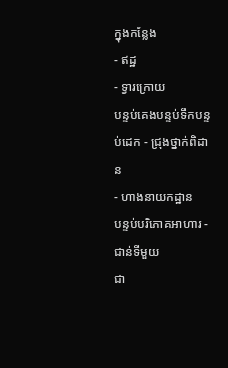ក្នុងកន្លែង
- ឥដ្ឋ
- ទ្វារក្រោយ
បន្ទប់គេងបន្ទប់ទឹកបន្ទប់ដេក - ជ្រុងថ្នាក់ពិដាន
- ហាងនាយកដ្ឋាន
បន្ទប់បរិភោគអាហារ - ជាន់ទីមួយ
ជា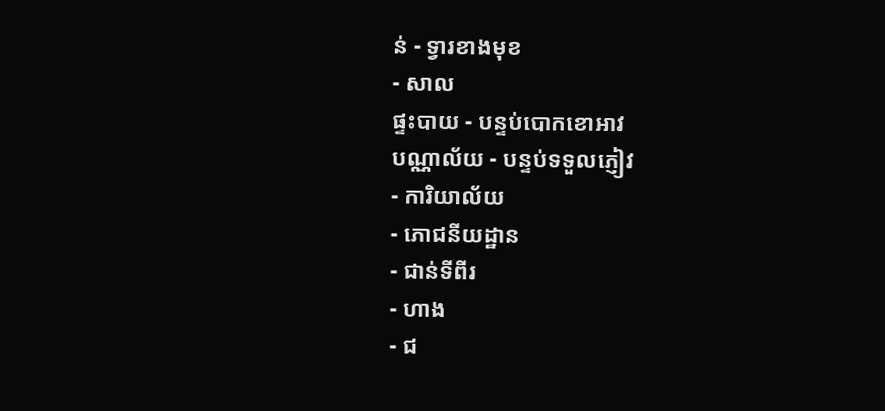ន់ - ទ្វារខាងមុខ
- សាល
ផ្ទះបាយ - បន្ទប់បោកខោអាវ
បណ្ណាល័យ - បន្ទប់ទទួលភ្ញៀវ
- ការិយាល័យ
- ភោជនីយដ្ឋាន
- ជាន់ទីពីរ
- ហាង
- ជ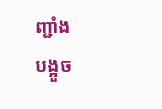ញ្ជាំង
បង្អួច